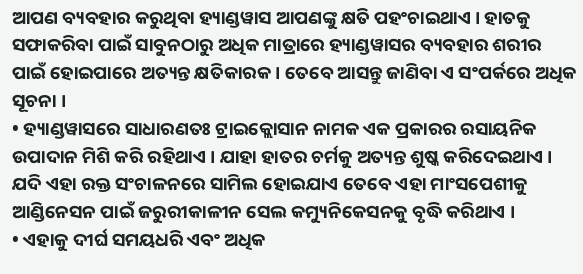ଆପଣ ବ୍ୟବହାର କରୁଥିବା ହ୍ୟାଣ୍ଡୱାସ ଆପଣଙ୍କୁ କ୍ଷତି ପହଂଚାଇଥାଏ । ହାତକୁ ସଫାକରିବା ପାଇଁ ସାବୁନଠାରୁ ଅଧିକ ମାତ୍ରାରେ ହ୍ୟାଣ୍ଡୱାସର ବ୍ୟବହାର ଶରୀର ପାଇଁ ହୋଇପାରେ ଅତ୍ୟନ୍ତ କ୍ଷତିକାରକ । ତେବେ ଆସନ୍ତୁ ଜାଣିବା ଏ ସଂପର୍କରେ ଅଧିକ ସୂଚନା ।
• ହ୍ୟାଣ୍ଡୱାସରେ ସାଧାରଣତଃ ଟ୍ରାଇକ୍ଲୋସାନ ନାମକ ଏକ ପ୍ରକାରର ରସାୟନିକ ଉପାଦାନ ମିଶି କରି ରହିଥାଏ । ଯାହା ହାତର ଚର୍ମକୁ ଅତ୍ୟନ୍ତ ଶୁଷ୍କ କରିଦେଇଥାଏ । ଯଦି ଏହା ରକ୍ତ ସଂଚାଳନରେ ସାମିଲ ହୋଇଯାଏ ତେବେ ଏହା ମାଂସପେଶୀକୁ ଆଣ୍ଡିନେସନ ପାଇଁ ଜରୁରୀକାଳୀନ ସେଲ କମ୍ୟୁନିକେସନକୁ ବୃଦ୍ଧି କରିଥାଏ ।
• ଏହାକୁ ଦୀର୍ଘ ସମୟଧରି ଏବଂ ଅଧିକ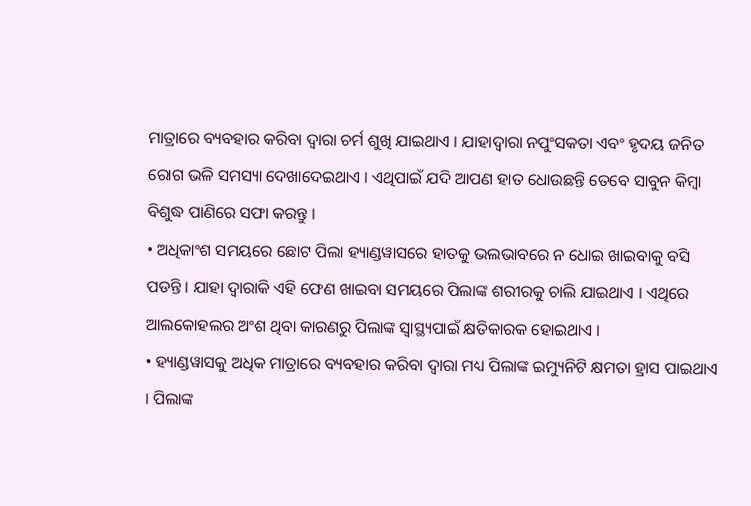ମାତ୍ରାରେ ବ୍ୟବହାର କରିବା ଦ୍ୱାରା ଚର୍ମ ଶୁଖି ଯାଇଥାଏ । ଯାହାଦ୍ୱାରା ନପୁଂସକତା ଏବଂ ହୃଦୟ ଜନିତ ରୋଗ ଭଳି ସମସ୍ୟା ଦେଖାଦେଇଥାଏ । ଏଥିପାଇଁ ଯଦି ଆପଣ ହାତ ଧୋଉଛନ୍ତି ତେବେ ସାବୁନ କିମ୍ବା ବିଶୁଦ୍ଧ ପାଣିରେ ସଫା କରନ୍ତୁ ।
• ଅଧିକାଂଶ ସମୟରେ ଛୋଟ ପିଲା ହ୍ୟାଣ୍ଡୱାସରେ ହାତକୁ ଭଲଭାବରେ ନ ଧୋଇ ଖାଇବାକୁ ବସି ପଡନ୍ତି । ଯାହା ଦ୍ୱାରାକି ଏହି ଫେଣ ଖାଇବା ସମୟରେ ପିଲାଙ୍କ ଶରୀରକୁ ଚାଲି ଯାଇଥାଏ । ଏଥିରେ ଆଲକୋହଲର ଅଂଶ ଥିବା କାରଣରୁ ପିଲାଙ୍କ ସ୍ୱାସ୍ଥ୍ୟପାଇଁ କ୍ଷତିକାରକ ହୋଇଥାଏ ।
• ହ୍ୟାଣ୍ଡୱାସକୁ ଅଧିକ ମାତ୍ରାରେ ବ୍ୟବହାର କରିବା ଦ୍ୱାରା ମଧ୍ୟ ପିଲାଙ୍କ ଇମ୍ୟୁନିଟି କ୍ଷମତା ହ୍ରାସ ପାଇଥାଏ । ପିଲାଙ୍କ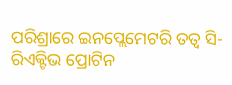ପରିଶ୍ରାରେ ଇନପ୍ଲେମେଟରି ତତ୍ୱ ସି-ରିଏକ୍ଟିଭ ପ୍ରୋଟିନ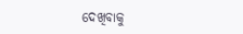ଦେଖିବାକୁ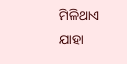ମିଳିଥାଏ ଯାହା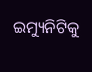ଇମ୍ୟୁନିଟିକୁ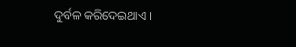ଦୁର୍ବଳ କରିଦେଇଥାଏ ।